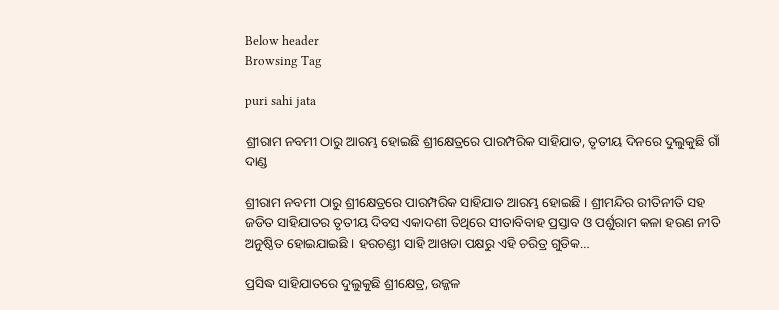Below header
Browsing Tag

puri sahi jata

ଶ୍ରୀରାମ ନବମୀ ଠାରୁ ଆରମ୍ଭ ହୋଇଛି ଶ୍ରୀକ୍ଷେତ୍ରରେ ପାରମ୍ପରିକ ସାହିଯାତ, ତୃତୀୟ ଦିନରେ ଦୁଲୁକୁଛି ଗାଁ ଦାଣ୍ଡ

ଶ୍ରୀରାମ ନବମୀ ଠାରୁ ଶ୍ରୀକ୍ଷେତ୍ରରେ ପାରମ୍ପରିକ ସାହିଯାତ ଆରମ୍ଭ ହୋଇଛି । ଶ୍ରୀମନ୍ଦିର ରୀତିନୀତି ସହ ଜଡିତ ସାହିଯାତର ତୃତୀୟ ଦିବସ ଏକାଦଶୀ ତିଥିରେ ସୀତାବିବାହ ପ୍ରସ୍ତାବ ଓ ପର୍ଶୁରାମ କଳା ହରଣ ନୀତି ଅନୁଷ୍ଠିତ ହୋଇଯାଇଛି । ହରଚଣ୍ଡୀ ସାହି ଆଖଡା ପକ୍ଷରୁ ଏହି ଚରିତ୍ର ଗୁଡିକ…

ପ୍ରସିଦ୍ଧ ସାହିଯାତରେ ଦୁଲୁକୁଛି ଶ୍ରୀକ୍ଷେତ୍ର, ଉଜ୍ଜଳ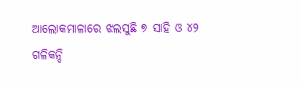ଆଲୋକମାଳାରେ ଝଲସୁଛି ୭ ସାହି ଓ ୪୨ ଗଳିକନ୍ଦି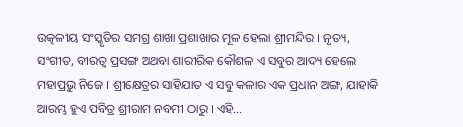ଉତ୍କଳୀୟ ସଂସ୍କୃତିର ସମଗ୍ର ଶାଖା ପ୍ରଶାଖାର ମୂଳ ହେଲା ଶ୍ରୀମନ୍ଦିର । ନୃତ୍ୟ, ସଂଗୀତ, ବୀରତ୍ୱ ପ୍ରସଙ୍ଗ ଅଥବା ଶାରୀରିକ କୌଶଳ ଏ ସବୁର ଆଦ୍ୟ ହେଲେ ମହାପ୍ରଭୁ ନିଜେ । ଶ୍ରୀକ୍ଷେତ୍ରର ସାହିଯାତ ଏ ସବୁ କଳାର ଏକ ପ୍ରଧାନ ଅଙ୍ଗ, ଯାହାକି ଆରମ୍ଭ ହୁଏ ପବିତ୍ର ଶ୍ରୀରାମ ନବମୀ ଠାରୁ । ଏହି…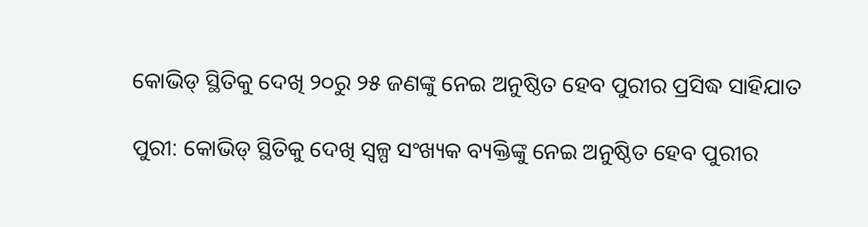କୋଭିଡ୍‌ ସ୍ଥିତିକୁ ଦେଖି ୨୦ରୁ ୨୫ ଜଣଙ୍କୁ ନେଇ ଅନୁଷ୍ଠିତ ହେବ ପୁରୀର ପ୍ରସିଦ୍ଧ ସାହିଯାତ

ପୁରୀ: କୋଭିଡ୍‌ ସ୍ଥିତିକୁ ଦେଖି ସ୍ୱଳ୍ପ ସଂଖ୍ୟକ ବ୍ୟକ୍ତିଙ୍କୁ ନେଇ ଅନୁଷ୍ଠିତ ହେବ ପୁରୀର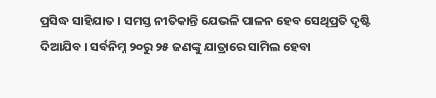ପ୍ରସିଦ୍ଧ ସାହିଯାତ । ସମସ୍ତ ନୀତିକାନ୍ତି ଯେଭଳି ପାଳନ ହେବ ସେଥିପ୍ରତି ଦୃଷ୍ଟି ଦିଆଯିବ । ସର୍ବନିମ୍ନ ୨୦ରୁ ୨୫ ଜଣଙ୍କୁ ଯାତ୍ରାରେ ସାମିଲ ହେବା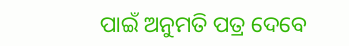ପାଇଁ ଅନୁମତି ପତ୍ର ଦେବେ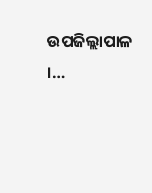ଉପଜିଲ୍ଲାପାଳ ।…